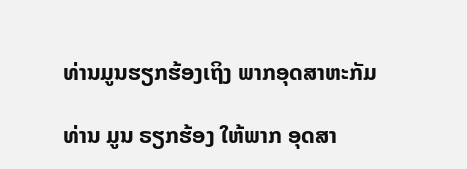ທ່ານມູນຮຽກຮ້ອງເຖິງ ພາກອຸດສາຫະກັມ

ທ່ານ ມູນ ຣຽກຮ້ອງ ໃຫ້ພາກ ອຸດສາ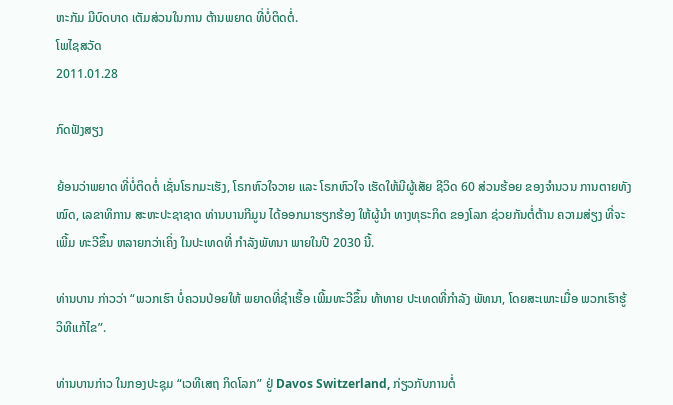ຫະກັມ ມີບົດບາດ ເຕັມສ່ວນໃນການ ຕ້ານພຍາດ ທີ່ບໍ່ຕິດຕໍ່.
ໂພໄຊສວັດ
2011.01.28

ກົດຟັງສຽງ

ຍ້ອນວ່າພຍາດ ທີ່ບໍ່ຕິດຕໍ່ ເຊັ່ນໂຣກມະເຮັງ, ໂຣກຫົວໃຈວາຍ ແລະ ໂຣກຫົວໃຈ ເຮັດໃຫ້ມີຜູ້ເສັຍ ຊີວິດ 60 ສ່ວນຮ້ອຍ ຂອງຈຳນວນ ການຕາຍທັງໝົດ, ເລຂາທິການ ສະຫະປະຊາຊາດ ທ່ານບານກີມູນ ໄດ້ອອກມາຮຽກຮ້ອງ ໃຫ້ຜູ້ນຳ ທາງທຸຣະກິດ ຂອງໂລກ ຊ່ວຍກັນຕໍ່ຕ້ານ ຄວາມສ່ຽງ ທີ່ຈະເພີ້ມ ທະວີຂຶ້ນ ຫລາຍກວ່າເຄິ່ງ ໃນປະເທດທີ່ ກຳລັງພັທນາ ພາຍໃນປີ 2030 ນີ້.

ທ່ານບານ ກ່າວວ່າ “ພວກເຮົາ ບໍ່ຄວນປ່ອຍໃຫ້ ພຍາດທີ່ຊຳເຮື້ອ ເພີ້ມທະວີຂຶ້ນ ທ້າທາຍ ປະເທດທີ່ກຳລັງ ພັທນາ, ໂດຍສະເພາະເມື່ອ ພວກເຮົາຮູ້ ວິທີແກ້ໄຂ”.

ທ່ານບານກ່າວ ໃນກອງປະຊຸມ “ເວທີເສຖ ກິດໂລກ” ຢູ່ Davos Switzerland, ກ່ຽວກັບການຕໍ່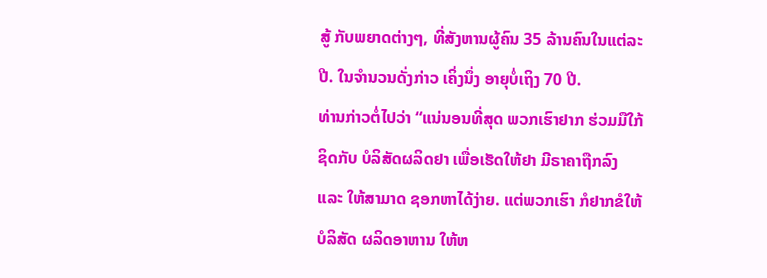ສູ້ ກັບພຍາດຕ່າງໆ, ທີ່ສັງຫານຜູ້ຄົນ 35 ລ້ານຄົນໃນແຕ່ລະປີ. ໃນຈຳນວນດັ່ງກ່າວ ເຄິ່ງນຶ່ງ ອາຍຸບໍ່ເຖິງ 70 ປີ.
ທ່ານກ່າວຕໍ່ໄປວ່າ “ແນ່ນອນທີ່ສຸດ ພວກເຮົາຢາກ ຮ່ວມມືໃກ້ຊິດກັບ ບໍລິສັດຜລິດຢາ ເພື່ອເຮັດໃຫ້ຢາ ມີຣາຄາຖືກລົງ ແລະ ໃຫ້ສາມາດ ຊອກຫາໄດ້ງ່າຍ. ແຕ່ພວກເຮົາ ກໍຢາກຂໍໃຫ້ ບໍລິສັດ ຜລິດອາຫານ ໃຫ້ຫ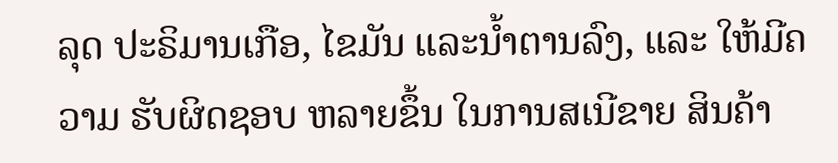ລຸດ ປະຣິມານເກືອ, ໄຂມັນ ແລະນ້ຳຕານລົງ, ແລະ ໃຫ້ມີຄວາມ ຮັບຜິດຊອບ ຫລາຍຂຶ້ນ ໃນການສເນີຂາຍ ສິນຄ້າ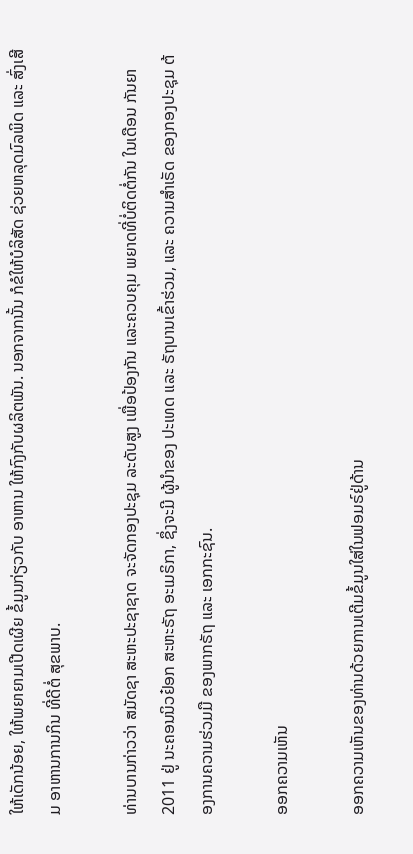ໃຫ້ເດັກນ້ອຍ, ໃຫ້ພຍາຍາມເປີດເຜີຍ ຂໍ້ມູນກ່ຽວກັບ ອາຫານ ໃຫ້ກົງກັບຜລິຕພັນ. ນອກຈາກນັ້ນ ກໍຂໍໃຫ້ບໍລິສັດ ຊ່ວຍຫລຸດມົລພິດ ແລະ ສົ່ງເສີມ ອາຫານການກິນ ທີ່ດີຕໍ່ ສຸຂພາບ.

ທ່ານບານກ່າວວ່າ ສມັດຊາ ສະຫະປະຊາຊາດ ຈະຈັດກອງປະຊຸມ ລະດັບສູງ ເພື່ອປ້ອງກັນ ແລະຄວບຄຸມ ພຍາດທີ່ບໍ່ຕິດຕໍ່ກັນ ໃນເດືອນ ກັນຍາ 2011 ຢູ່ ນະຄອນນິວຢ໋ອກ ສະຫະຣັຖ ອະເມຣິກາ, ຊຶ່ງຈະມີ ຜູ້ນຳຂອງ ປະເທດ ແລະ ຣັຖບານເຂົ້າຮ່ວມ, ແລະ ຄວາມສຳເຣັດ ຂອງກອງປະຊຸມ ຕ້ອງການຄວາມຮ່ວມມື ຂອງພາກຣັຖ ແລະ ເອກກະຊົນ.

ອອກຄວາມເຫັນ

ອອກຄວາມເຫັນຂອງທ່ານດ້ວຍການເຕີມຂໍ້ມູນໃສ່ໃນຟອມຣ໌ຢູ່ດ້ານ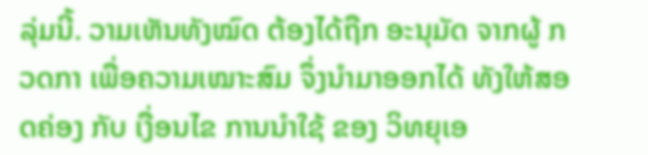ລຸ່ມນີ້. ວາມເຫັນທັງໝົດ ຕ້ອງໄດ້ຖືກ ອະນຸມັດ ຈາກຜູ້ ກວດກາ ເພື່ອຄວາມເໝາະສົມ ຈຶ່ງນໍາມາອອກໄດ້ ທັງໃຫ້ສອດຄ່ອງ ກັບ ເງື່ອນໄຂ ການນຳໃຊ້ ຂອງ ວິທຍຸເອ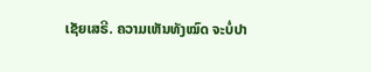ເຊັຍເສຣີ. ຄວາມເຫັນທັງໝົດ ຈະບໍ່ປາ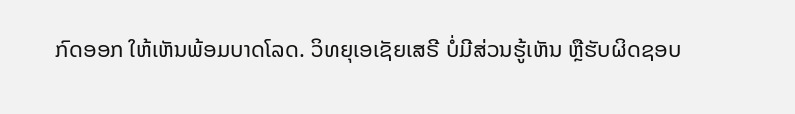ກົດອອກ ໃຫ້ເຫັນພ້ອມບາດໂລດ. ວິທຍຸເອເຊັຍເສຣີ ບໍ່ມີສ່ວນຮູ້ເຫັນ ຫຼືຮັບຜິດຊອບ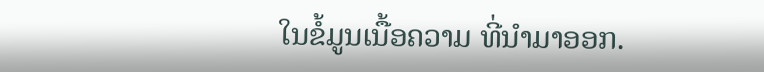ໃນຂໍ້ມູນເນື້ອຄວາມ ທີ່ນໍາມາອອກ.